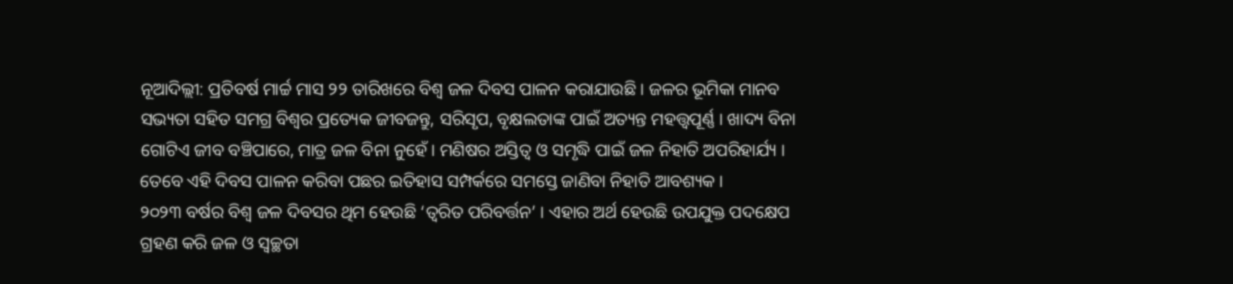ନୂଆଦିଲ୍ଲୀ: ପ୍ରତିବର୍ଷ ମାର୍ଚ୍ଚ ମାସ ୨୨ ତାରିଖରେ ବିଶ୍ୱ ଜଳ ଦିବସ ପାଳନ କରାଯାଉଛି । ଜଳର ଭୂମିକା ମାନବ ସଭ୍ୟତା ସହିତ ସମଗ୍ର ବିଶ୍ୱର ପ୍ରତ୍ୟେକ ଜୀବଜନ୍ତୁ, ସରିସୃପ, ବୃକ୍ଷଲତାଙ୍କ ପାଇଁ ଅତ୍ୟନ୍ତ ମହତ୍ତ୍ୱପୂର୍ଣ୍ଣ । ଖାଦ୍ୟ ବିନା ଗୋଟିଏ ଜୀବ ବଞ୍ଚିପାରେ, ମାତ୍ର ଜଳ ବିନା ନୁହେଁ । ମଣିଷର ଅସ୍ତିତ୍ୱ ଓ ସମୃଦ୍ଧି ପାଇଁ ଜଳ ନିହାତି ଅପରିହାର୍ଯ୍ୟ । ତେବେ ଏହି ଦିବସ ପାଳନ କରିବା ପଛର ଇତିହାସ ସମ୍ପର୍କରେ ସମସ୍ତେ ଜାଣିବା ନିହାତି ଆବଶ୍ୟକ ।
୨୦୨୩ ବର୍ଷର ବିଶ୍ୱ ଜଳ ଦିବସର ଥିମ ହେଉଛି ‘ତ୍ୱରିତ ପରିବର୍ତ୍ତନ’ । ଏହାର ଅର୍ଥ ହେଉଛି ଉପଯୁକ୍ତ ପଦକ୍ଷେପ ଗ୍ରହଣ କରି ଜଳ ଓ ସ୍ୱଚ୍ଛତା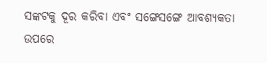ସଙ୍କଟକୁ ଦୂର କରିବା ଏବଂ ସଙ୍ଗେସଙ୍ଗେ ଆବଶ୍ୟକତା ଉପରେ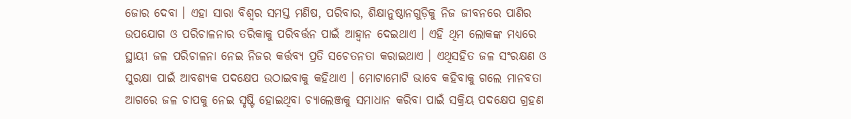ଜୋର ଦେବା । ଏହା ସାରା ବିଶ୍ୱର ସମସ୍ତ ମଣିଷ, ପରିବାର, ଶିକ୍ଷାନୁଷ୍ଠାନଗୁଡ଼ିକୁ ନିଜ ଜୀବନରେ ପାଣିର ଉପଯୋଗ ଓ ପରିଚାଳନାର ତରିକାକୁ ପରିବର୍ତ୍ତନ ପାଇଁ ଆହ୍ୱାନ ଦେଇଥାଏ । ଏହି ଥିମ ଲୋକଙ୍କ ମଧ୍ୟରେ ସ୍ଥାୟୀ ଜଳ ପରିଚାଳନା ନେଇ ନିଜର କର୍ତ୍ତବ୍ୟ ପ୍ରତି ସଚେତନତା କରାଇଥାଏ । ଏଥିସହିତ ଜଳ ସଂରକ୍ଷଣ ଓ ସୁରକ୍ଷା ପାଇଁ ଆବଶ୍ୟକ ପଦକ୍ଷେପ ଉଠାଇବାକୁ କହିଥାଏ । ମୋଟାମୋଟି ଭାବେ କହିବାକୁ ଗଲେ ମାନବତା ଆଗରେ ଜଳ ଚାପକୁ ନେଇ ସୃଷ୍ଟି ହୋଇଥିବା ଚ୍ୟାଲେଞ୍ଜକୁ ସମାଧାନ କରିବା ପାଇଁ ସକ୍ରିୟ ପଦକ୍ଷେପ ଗ୍ରହଣ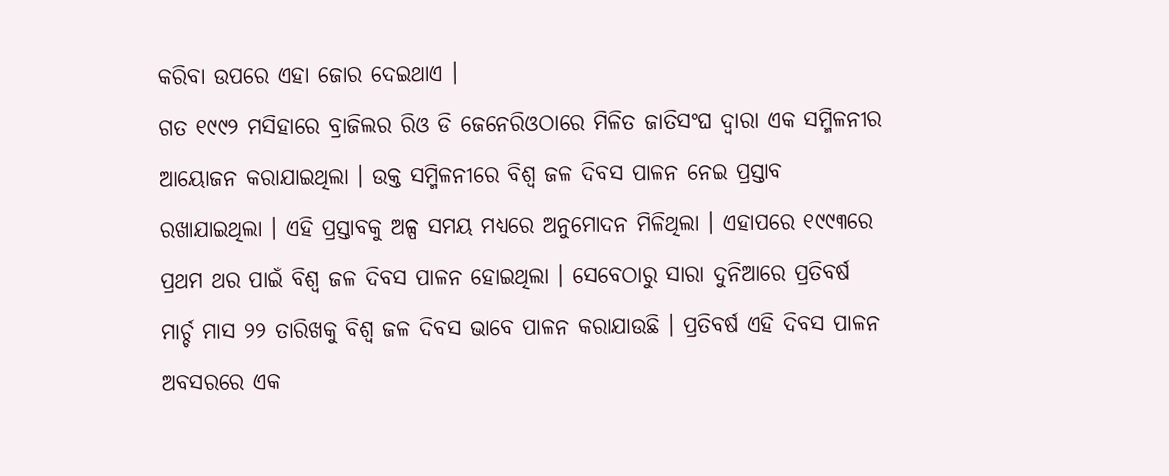କରିବା ଉପରେ ଏହା ଜୋର ଦେଇଥାଏ ।
ଗତ ୧୯୯୨ ମସିହାରେ ବ୍ରାଜିଲର ରିଓ ଡି ଜେନେରିଓଠାରେ ମିଳିତ ଜାତିସଂଘ ଦ୍ୱାରା ଏକ ସମ୍ମିଳନୀର ଆୟୋଜନ କରାଯାଇଥିଲା । ଉକ୍ତ ସମ୍ମିଳନୀରେ ବିଶ୍ୱ ଜଳ ଦିବସ ପାଳନ ନେଇ ପ୍ରସ୍ତାବ ରଖାଯାଇଥିଲା । ଏହି ପ୍ରସ୍ତାବକୁ ଅଳ୍ପ ସମୟ ମଧ୍ୟରେ ଅନୁମୋଦନ ମିଳିଥିଲା । ଏହାପରେ ୧୯୯୩ରେ ପ୍ରଥମ ଥର ପାଇଁ ବିଶ୍ୱ ଜଳ ଦିବସ ପାଳନ ହୋଇଥିଲା । ସେବେଠାରୁ ସାରା ଦୁନିଆରେ ପ୍ରତିବର୍ଷ ମାର୍ଚ୍ଚ ମାସ ୨୨ ତାରିଖକୁ ବିଶ୍ୱ ଜଳ ଦିବସ ଭାବେ ପାଳନ କରାଯାଉଛି । ପ୍ରତିବର୍ଷ ଏହି ଦିବସ ପାଳନ ଅବସରରେ ଏକ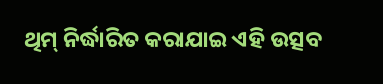ଥିମ୍ ନିର୍ଦ୍ଧାରିତ କରାଯାଇ ଏହି ଉତ୍ସବ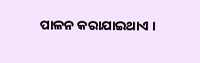ପାଳନ କରାଯାଇଥାଏ ।